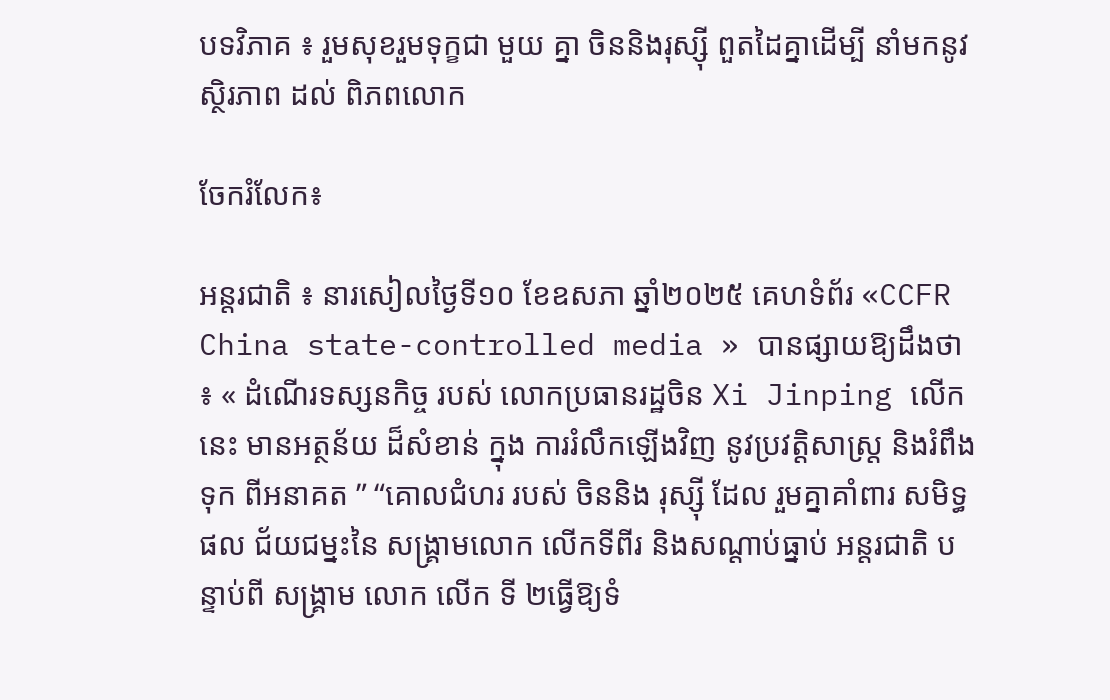បទវិភាគ ៖ រួមសុខរួមទុក្ខជា មួយ គ្នា ចិននិងរុស្ស៊ី ពួតដៃគ្នាដើម្បី នាំមកនូវ ស្ថិរភាព ដល់ ពិភពលោក

ចែករំលែក៖

អន្តរជាតិ ៖ នារសៀលថ្ងៃទី១០ ខែឧសភា ឆ្នាំ២០២៥ គេហទំព័រ «CCFR China state-controlled media » បានផ្សាយឱ្យដឹងថា ៖ « ដំណើរទស្សនកិច្ច របស់ លោកប្រធានរដ្ឋចិន Xi Jinping លើកនេះ មានអត្ថន័យ ដ៏សំខាន់ ក្នុង ការរំលឹកឡើងវិញ នូវប្រវត្តិសាស្ត្រ និងរំពឹង ទុក ពីអនាគត ” “គោលជំហរ របស់ ចិននិង រុស្ស៊ី ដែល រួមគ្នាគាំពារ សមិទ្ធផល ជ័យជម្នះនៃ សង្គ្រាមលោក លើកទីពីរ និងសណ្តាប់ធ្នាប់ អន្តរជាតិ បន្ទាប់ពី សង្រ្គាម លោក លើក ទី ២ធ្វើឱ្យទំ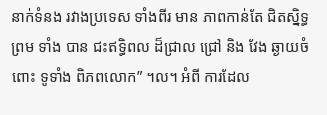នាក់ទំនង រវាងប្រទេស ទាំងពីរ មាន ភាពកាន់តែ ជិតស្និទ្ធ ព្រម ទាំង បាន ជះឥទ្ធិពល ដ៏ជ្រាល ជ្រៅ និង វែង ឆ្ងាយចំពោះ ទូទាំង ពិភពលោក” ។ល។ អំពី ការដែល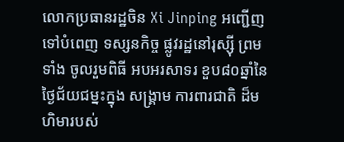លោកប្រធានរដ្ឋចិន Xi Jinping អញ្ជើញ ទៅបំពេញ ទស្សនកិច្ច ផ្លូវរដ្ឋនៅរុស្ស៊ី ព្រមទាំង ចូលរួមពិធី អបអរសាទរ ខួប៨០ឆ្នាំនៃ ថ្ងៃជ័យជម្នះក្នុង សង្គ្រាម ការពារជាតិ ដ៏មហិមារបស់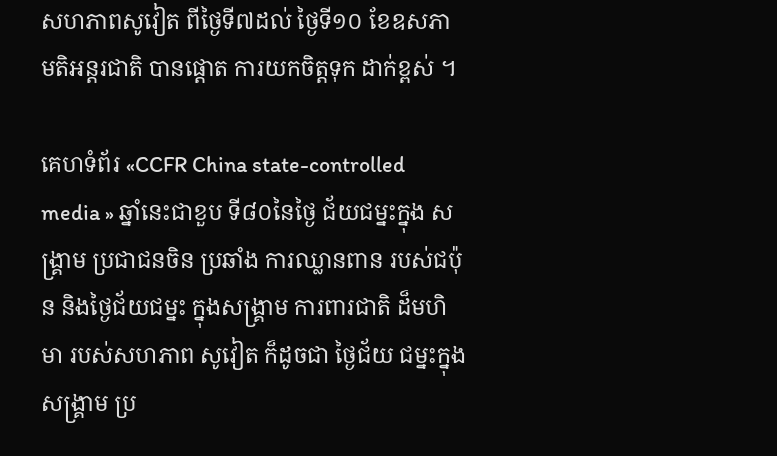សហភាពសូវៀត ពីថ្ងៃទី៧ដល់ ថ្ងៃទី១០ ខែឧសភា មតិអន្តរជាតិ បានផ្តោត ការយកចិត្តទុក ដាក់ខ្ពស់ ។

គេហទំព័រ «CCFR China state-controlled media » ឆ្នាំនេះជាខួប ទី៨០នៃថ្ងៃ ជ័យជម្នះក្នុង សង្គ្រាម ប្រជាជនចិន ប្រឆាំង ការឈ្លានពាន របស់ជប៉ុន និងថ្ងៃជ័យជម្នះ ក្នុងសង្រ្គាម ការពារជាតិ ដ៏មហិមា របស់សហភាព សូវៀត ក៏ដូចជា ថ្ងៃជ័យ ជម្នះក្នុងសង្គ្រាម ប្រ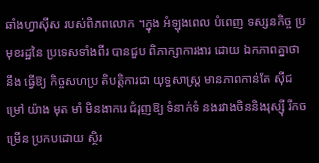ឆាំងហ្វាស៊ីស របស់ពិភពលោក ។ក្នុង អំឡុងពេល បំពេញ ទស្សនកិច្ច ប្រមុខរដ្ឋនៃ ប្រទេសទាំងពីរ បានជួប ពិភាក្សាការងារ ដោយ ឯកភាពគ្នាថា នឹង ធ្វើឱ្យ កិច្ចសហប្រ តិបត្តិការជា យុទ្ធសាស្ត្រ មានភាពកាន់តែ ស៊ីជម្រៅ យ៉ាង មុត មាំ មិនងាករេ ជំរុញឱ្យ ទំនាក់ទំ នងរវាងចិននិងរុស្ស៊ី រីកចម្រើន ប្រកបដោយ ស្ថិរ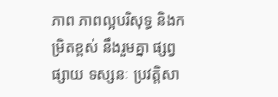ភាព ភាពល្អបរិសុទ្ធ និងកម្រិតខ្ពស់ នឹងរួមគ្នា ផ្សព្វផ្សាយ ទស្សនៈ ប្រវត្តិសា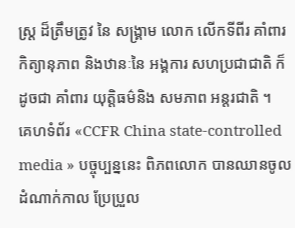ស្ត្រ ដ៏ត្រឹមត្រូវ នៃ សង្គ្រាម លោក លើកទីពីរ គាំពារកិត្យានុភាព និងឋានៈនៃ អង្គការ សហប្រជាជាតិ ក៏ដូចជា គាំពារ យុត្តិធម៌និង សមភាព អន្តរជាតិ ។
គេហទំព័រ «CCFR China state-controlled media » បច្ចុប្បន្ននេះ ពិភពលោក បានឈានចូល ដំណាក់កាល ប្រែប្រួល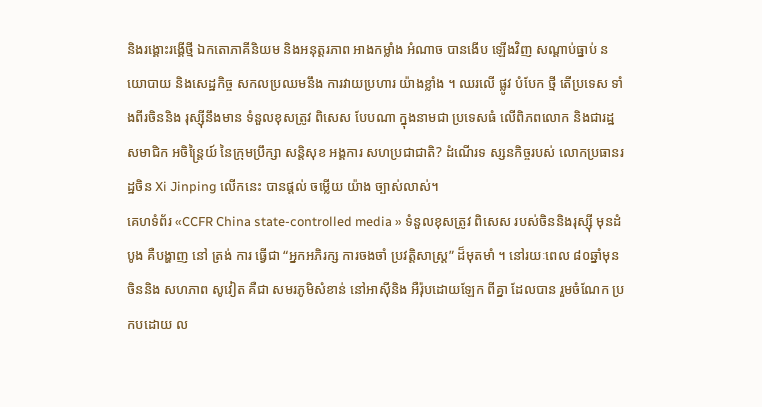និងរង្គោះរង្គើថ្មី ឯកតោភាគីនិយម និងអនុត្តរភាព អាងកម្លាំង អំណាច បានងើប ឡើងវិញ សណ្តាប់ធ្នាប់ នយោបាយ និងសេដ្ឋកិច្ច សកលប្រឈមនឹង ការវាយប្រហារ យ៉ាងខ្លាំង ។ ឈរលើ ផ្លូវ បំបែក ថ្មី តើប្រទេស ទាំងពីរចិននិង រុស្ស៊ីនឹងមាន ទំនួលខុសត្រូវ ពិសេស បែបណា ក្នុងនាមជា ប្រទេសធំ លើពិភពលោក និងជារដ្ឋសមាជិក អចិន្ត្រៃយ៍ នៃក្រុមប្រឹក្សា សន្តិសុខ អង្គការ សហប្រជាជាតិ? ដំណើរទ ស្សនកិច្ចរបស់ លោកប្រធានរដ្ឋចិន Xi Jinping លើកនេះ បានផ្តល់ ចម្លើយ យ៉ាង ច្បាស់លាស់។
គេហទំព័រ «CCFR China state-controlled media » ទំនួលខុសត្រូវ ពិសេស របស់ចិននិងរុស្ស៊ី មុនដំបូង គឺបង្ហាញ នៅ ត្រង់ ការ ធ្វើជា “អ្នកអភិរក្ស ការចងចាំ ប្រវត្តិសាស្ត្រ” ដ៏មុតមាំ ។ នៅរយៈពេល ៨០ឆ្នាំមុន ចិននិង សហភាព សូវៀត គឺជា សមរភូមិសំខាន់ នៅអាស៊ីនិង អឺរ៉ុបដោយឡែក ពីគ្នា ដែលបាន រួមចំណែក ប្រកបដោយ ល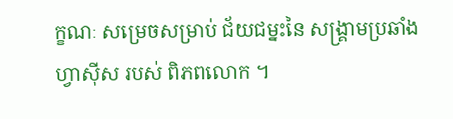ក្ខណៈ សម្រេចសម្រាប់ ជ័យជម្នះនៃ សង្រ្គាមប្រឆាំង ហ្វាស៊ីស របស់ ពិភពលោក ។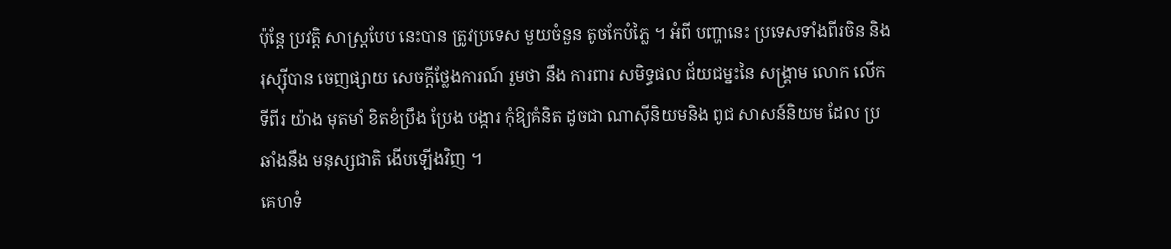ប៉ុន្តែ ប្រវត្តិ សាស្ត្របែប នេះបាន ត្រូវប្រទេស មួយចំនួន តូចកែបំភ្លៃ ។ អំពី បញ្ហានេះ ប្រទេសទាំងពីរចិន និង រុស្ស៊ីបាន ចេញផ្សាយ សេចក្តីថ្លែងការណ៍ រួមថា នឹង ការពារ សមិទ្ធផល ជ័យជម្នះនៃ សង្គ្រាម លោក លើកទីពីរ យ៉ាង មុតមាំ ខិតខំប្រឹង ប្រែង បង្ការ កុំឱ្យគំនិត ដូចជា ណាស៊ីនិយមនិង ពូជ សាសន៍និយម ដែល ប្រឆាំងនឹង មនុស្សជាតិ ងើបឡើងវិញ ។
គេហទំ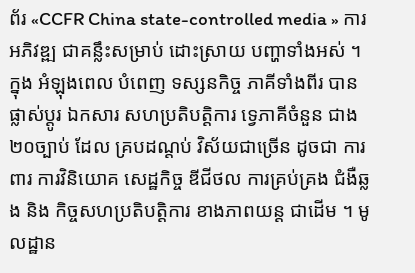ព័រ «CCFR China state-controlled media » ការអភិវឌ្ឍ ជាគន្លឹះសម្រាប់ ដោះស្រាយ បញ្ហាទាំងអស់ ។ ក្នុង អំឡុងពេល បំពេញ ទស្សនកិច្ច ភាគីទាំងពីរ បាន ផ្លាស់ប្តូរ ឯកសារ សហប្រតិបត្តិការ ទ្វេភាគីចំនួន ជាង២០ច្បាប់ ដែល គ្របដណ្តប់ វិស័យជាច្រើន ដូចជា ការពារ ការវិនិយោគ សេដ្ឋកិច្ច ឌីជីថល ការគ្រប់គ្រង ជំងឺឆ្លង និង កិច្ចសហប្រតិបត្តិការ ខាងភាពយន្ត ជាដើម ។ មូលដ្ឋាន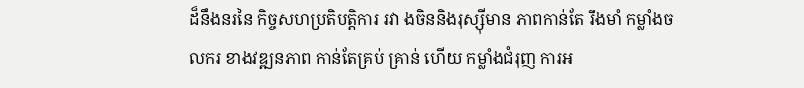ដ៏នឹងនរនៃ កិច្ចសហប្រតិបត្តិការ រវា ងចិននិងរុស្ស៊ីមាន ភាពកាន់តែ រឹងមាំ កម្លាំងចលករ ខាងវឌ្ឍនភាព កាន់តែគ្រប់ គ្រាន់ ហើយ កម្លាំងជំរុញ ការអ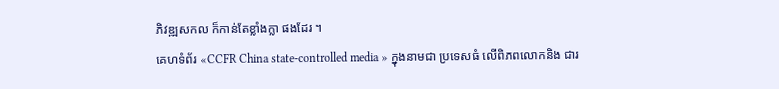ភិវឌ្ឍសកល ក៏កាន់តែខ្លាំងក្លា ផងដែរ ។
គេហទំព័រ «CCFR China state-controlled media » ក្នុងនាមជា ប្រទេសធំ លើពិភពលោកនិង ជារ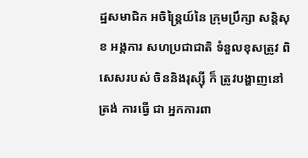ដ្ឋសមាជិក អចិន្ត្រៃយ៍នៃ ក្រុមប្រឹក្សា សន្តិសុខ អង្គការ សហប្រជាជាតិ ទំនួលខុសត្រូវ ពិសេសរបស់ ចិននិងរុស្ស៊ី ក៏ ត្រូវបង្ហាញនៅ ត្រង់ ការធ្វើ ជា អ្នកការពា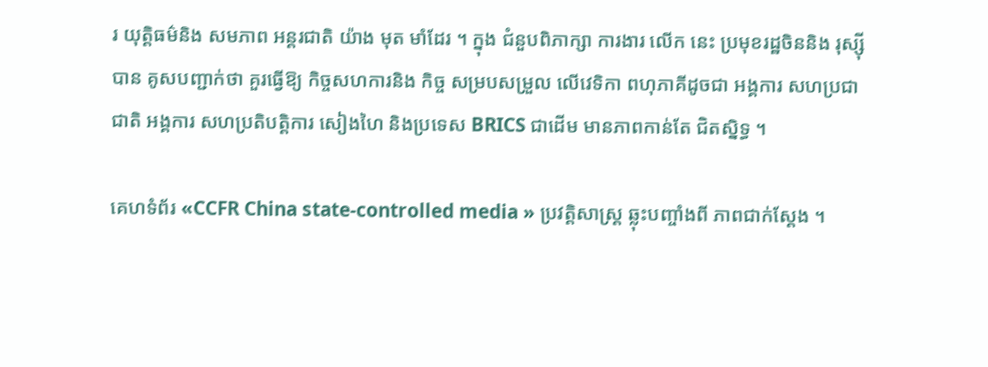រ យុត្តិធម៌និង សមភាព អន្តរជាតិ យ៉ាង មុត មាំដែរ ។ ក្នុង ជំនួបពិភាក្សា ការងារ លើក នេះ ប្រមុខរដ្ឋចិននិង រុស្ស៊ីបាន គូសបញ្ជាក់ថា គួរធ្វើឱ្យ កិច្ចសហការនិង កិច្ច សម្របសម្រួល លើវេទិកា ពហុភាគីដូចជា អង្គការ សហប្រជាជាតិ អង្គការ សហប្រតិបត្តិការ សៀងហៃ និងប្រទេស BRICS ជាដើម មានភាពកាន់តែ ជិតស្និទ្ធ ។

គេហទំព័រ «CCFR China state-controlled media » ប្រវត្តិសាស្ត្រ ឆ្លុះបញ្ចាំងពី ភាពជាក់ស្តែង ។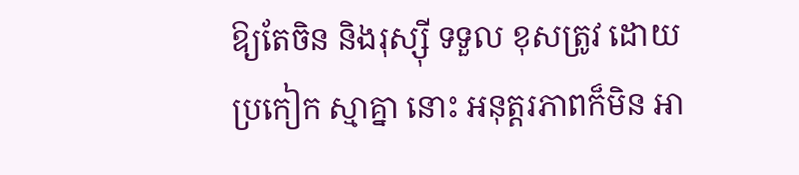ឱ្យតែចិន និងរុស្ស៊ី ទទួល ខុសត្រូវ ដោយ ប្រកៀក ស្មាគ្នា នោះ អនុត្តរភាពក៏មិន អា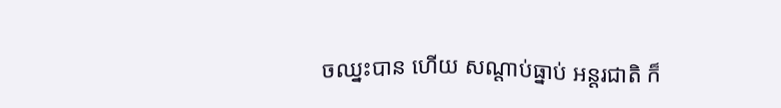ចឈ្នះបាន ហើយ សណ្ដាប់ធ្នាប់ អន្តរជាតិ ក៏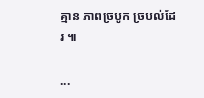គ្មាន ភាពច្របូក ច្របល់ដែរ ៕

...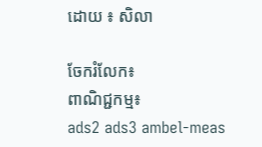ដោយ ៖ សិលា

ចែករំលែក៖
ពាណិជ្ជកម្ម៖
ads2 ads3 ambel-meas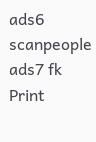ads6 scanpeople ads7 fk Print